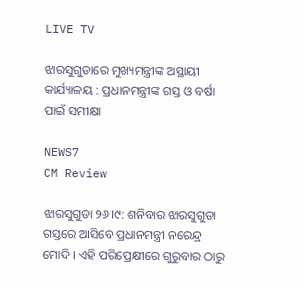LIVE TV

ଝାରସୁଗୁଡାରେ ମୁଖ୍ୟମନ୍ତ୍ରୀଙ୍କ ଅସ୍ଥାୟୀ କାର୍ଯ୍ୟାଳୟ : ପ୍ରଧାନମନ୍ତ୍ରୀଙ୍କ ଗସ୍ତ ଓ ବର୍ଷା ପାଇଁ ସମୀକ୍ଷା

NEWS7
CM Review

ଝାରସୁଗୁଡା ୨୬।୯: ଶନିବାର ଝାରସୁଗୁଡା ଗସ୍ତରେ ଆସିବେ ପ୍ରଧାନମନ୍ତ୍ରୀ ନରେନ୍ଦ୍ର ମୋଦି । ଏହି ପରିପ୍ରେକ୍ଷୀରେ ଗୁରୁବାର ଠାରୁ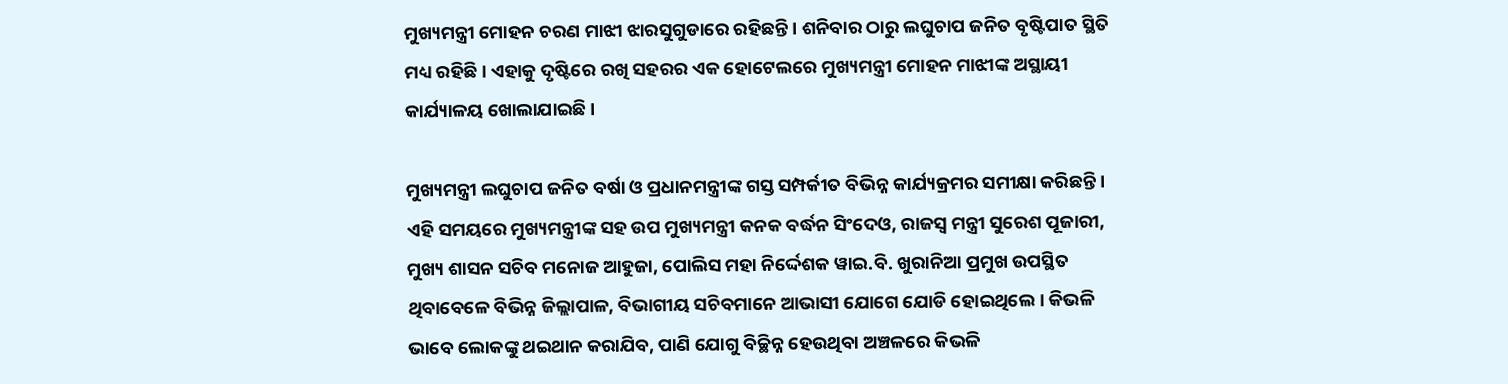ମୁଖ୍ୟମନ୍ତ୍ରୀ ମୋହନ ଚରଣ ମାଝୀ ଝାରସୁଗୁଡାରେ ରହିଛନ୍ତି । ଶନିବାର ଠାରୁ ଲଘୁଚାପ ଜନିତ ବୃଷ୍ଟିପାତ ସ୍ଥିତି ମଧ୍ୟ ରହିଛି । ଏହାକୁ ଦୃଷ୍ଟିରେ ରଖି ସହରର ଏକ ହୋଟେଲରେ ମୁଖ୍ୟମନ୍ତ୍ରୀ ମୋହନ ମାଝୀଙ୍କ ଅସ୍ଥାୟୀ କାର୍ଯ୍ୟାଳୟ ଖୋଲାଯାଇଛି ।

ମୁଖ୍ୟମନ୍ତ୍ରୀ ଲଘୁଚାପ ଜନିତ ବର୍ଷା ଓ ପ୍ରଧାନମନ୍ତ୍ରୀଙ୍କ ଗସ୍ତ ସମ୍ପର୍କୀତ ବିଭିନ୍ନ କାର୍ଯ୍ୟକ୍ରମର ସମୀକ୍ଷା କରିଛନ୍ତି । ଏହି ସମୟରେ ମୁଖ୍ୟମନ୍ତ୍ରୀଙ୍କ ସହ ଉପ ମୁଖ୍ୟମନ୍ତ୍ରୀ କନକ ବର୍ଦ୍ଧନ ସିଂଦେଓ, ରାଜସ୍ବ ମନ୍ତ୍ରୀ ସୁରେଶ ପୂଜାରୀ, ମୁଖ୍ୟ ଶାସନ ସଚିବ ମନୋଜ ଆହୁଜା, ପୋଲିସ ମହା ନିର୍ଦ୍ଦେଶକ ୱାଇ.ବି. ଖୁରାନିଆ ପ୍ରମୁଖ ଉପସ୍ଥିତ ଥିବାବେଳେ ବିଭିନ୍ନ ଜିଲ୍ଲାପାଳ, ବିଭାଗୀୟ ସଚିବମାନେ ଆଭାସୀ ଯୋଗେ ଯୋଡି ହୋଇଥିଲେ । କିଭଳି ଭାବେ ଲୋକଙ୍କୁ ଥଇଥାନ କରାଯିବ, ପାଣି ଯୋଗୁ ବିଚ୍ଛିନ୍ନ ହେଉଥିବା ଅଞ୍ଚଳରେ କିଭଳି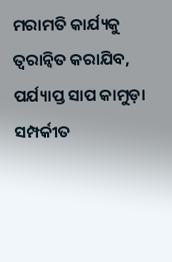ମରାମତି କାର୍ଯ୍ୟକୁ ତ୍ୱରାନ୍ୱିତ କରାଯିବ, ପର୍ଯ୍ୟାପ୍ତ ସାପ କାମୁଡ଼ା ସମ୍ପର୍କୀତ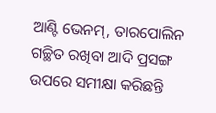ଆଣ୍ଟି ଭେନମ୍, ତାରପୋଲିନ ଗଚ୍ଛିତ ରଖିବା ଆଦି ପ୍ରସଙ୍ଗ ଉପରେ ସମୀକ୍ଷା କରିଛନ୍ତି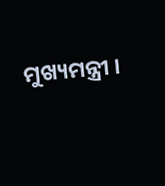ମୁଖ୍ୟମନ୍ତ୍ରୀ ।